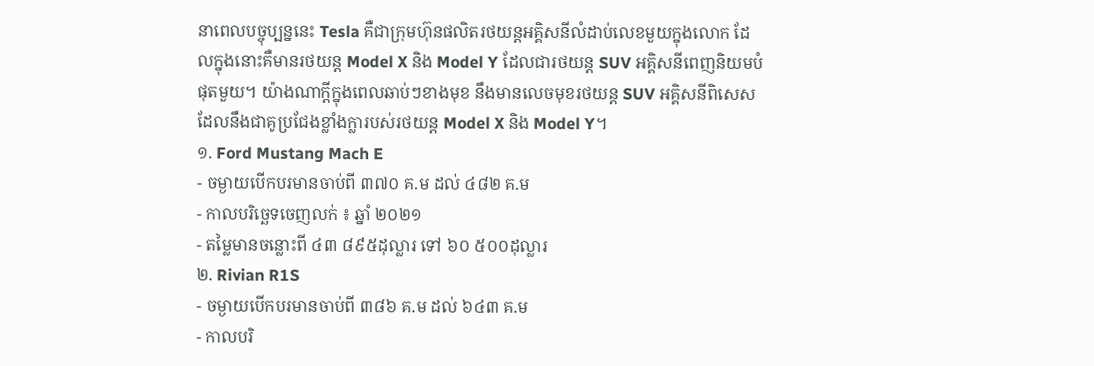នាពេលបច្ចុប្បន្ននេះ Tesla គឺជាក្រុមហ៊ុនផលិតរថយន្តអគ្គិសនីលំដាប់លេខមួយក្នុងលោក ដែលក្នុងនោះគឺមានរថយន្ត Model X និង Model Y ដែលជារថយន្ត SUV អគ្គិសនីពេញនិយមបំផុតមួយ។ យ៉ាងណាក្ដីក្នុងពេលឆាប់ៗខាងមុខ នឹងមានលេចមុខរថយន្ត SUV អគ្គិសនីពិសេស ដែលនឹងជាគូប្រជែងខ្លាំងក្លារបស់រថយន្ត Model X និង Model Y។
១. Ford Mustang Mach E
- ចម្ងាយបើកបរមានចាប់ពី ៣៧០ គ.ម ដល់ ៤៨២ គ.ម
- កាលបរិច្ឆេទចេញលក់ ៖ ឆ្នាំ ២០២១
- តម្លៃមានចន្លោះពី ៤៣ ៨៩៥ដុល្លារ ទៅ ៦០ ៥០០ដុល្លារ
២. Rivian R1S
- ចម្ងាយបើកបរមានចាប់ពី ៣៨៦ គ.ម ដល់ ៦៤៣ គ.ម
- កាលបរិ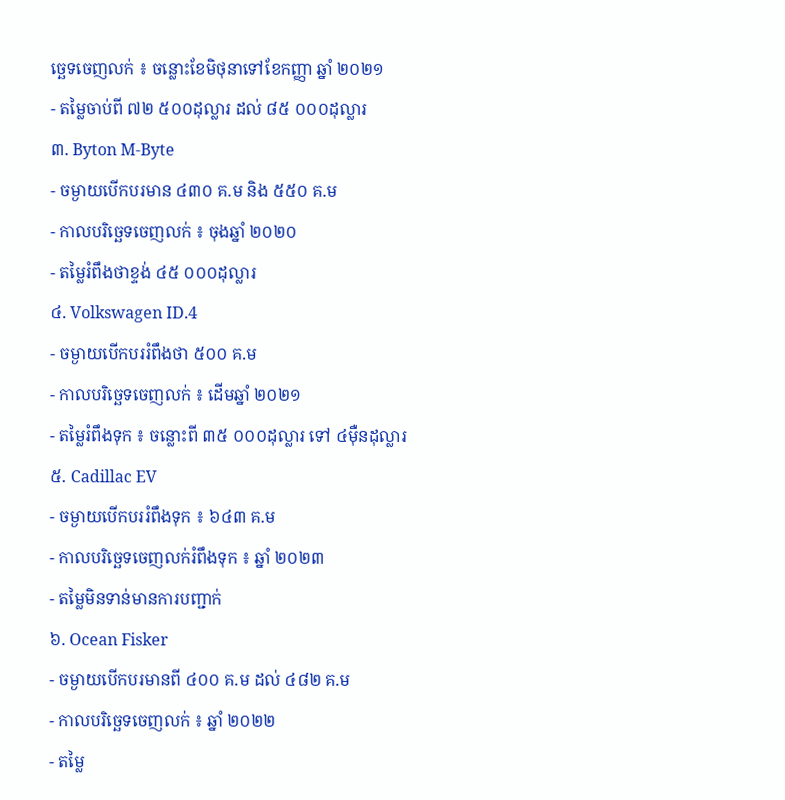ច្ឆេទចេញលក់ ៖ ចន្លោះខែមិថុនាទៅខែកញ្ញា ឆ្នាំ ២០២១
- តម្លៃចាប់ពី ៧២ ៥០០ដុល្លារ ដល់ ៨៥ ០០០ដុល្លារ
៣. Byton M-Byte
- ចម្ងាយបើកបរមាន ៤៣០ គ.ម និង ៥៥០ គ.ម
- កាលបរិច្ឆេទចេញលក់ ៖ ចុងឆ្នាំ ២០២០
- តម្លៃរំពឹងថាខ្ទង់ ៤៥ ០០០ដុល្លារ
៤. Volkswagen ID.4
- ចម្ងាយបើកបររំពឹងថា ៥០០ គ.ម
- កាលបរិច្ឆេទចេញលក់ ៖ ដើមឆ្នាំ ២០២១
- តម្លៃរំពឹងទុក ៖ ចន្លោះពី ៣៥ ០០០ដុល្លារ ទៅ ៤ម៉ឺនដុល្លារ
៥. Cadillac EV
- ចម្ងាយបើកបររំពឹងទុក ៖ ៦៤៣ គ.ម
- កាលបរិច្ឆេទចេញលក់រំពឹងទុក ៖ ឆ្នាំ ២០២៣
- តម្លៃមិនទាន់មានការបញ្ជាក់
៦. Ocean Fisker
- ចម្ងាយបើកបរមានពី ៤០០ គ.ម ដល់ ៤៨២ គ.ម
- កាលបរិច្ឆេទចេញលក់ ៖ ឆ្នាំ ២០២២
- តម្លៃ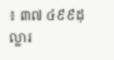៖ ៣៧ ៤៩៩ដុល្លារ